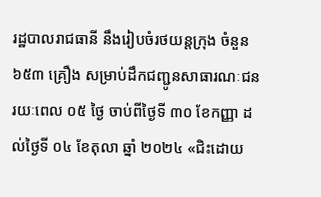រដ្ឋបាលរាជធានី នឹងរៀបចំរថយន្តក្រុង ចំនួន ៦៥៣ គ្រឿង សម្រាប់ដឹកជញ្ជូនសាធារណៈជន រយៈពេល ០៥ ថ្ងៃ ចាប់ពីថ្ងៃទី ៣០ ខែកញ្ញា ដល់ថ្ងៃទី ០៤ ខែតុលា ឆ្នាំ ២០២៤ «ជិះដោយ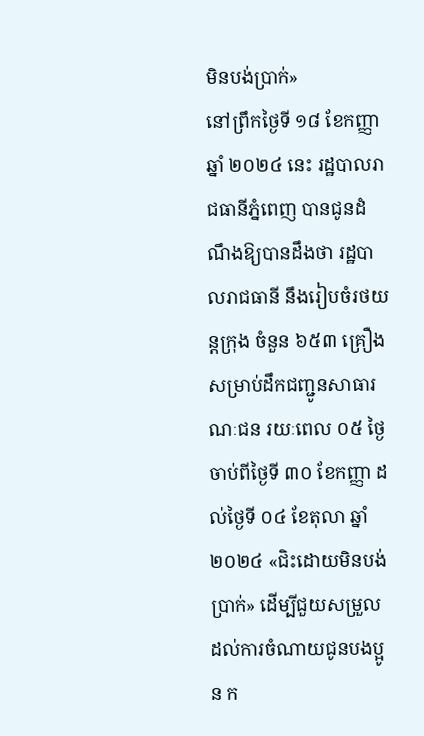មិនបង់ប្រាក់»
នៅព្រឹកថ្ងៃទី ១៨ ខែកញ្ញា ឆ្នាំ ២០២៤ នេះ រដ្ឋបាលរាជធានីភ្នំពេញ បានជូនដំណឹងឱ្យបានដឹងថា រដ្ឋបាលរាជធានី នឹងរៀបចំរថយន្តក្រុង ចំនួន ៦៥៣ គ្រឿង សម្រាប់ដឹកជញ្ជូនសាធារណៈជន រយៈពេល ០៥ ថ្ងៃ ចាប់ពីថ្ងៃទី ៣០ ខែកញ្ញា ដល់ថ្ងៃទី ០៤ ខែតុលា ឆ្នាំ ២០២៤ «ជិះដោយមិនបង់ប្រាក់» ដើម្បីជួយសម្រួលដល់ការចំណាយជូនបងប្អូន ក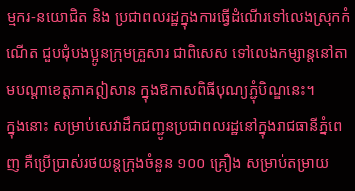ម្មករ-នយោជិត និង ប្រជាពលរដ្ឋក្នុងការធ្វើដំណើរទៅលេងស្រុកកំណើត ជួបជុំបងប្អូនក្រុមគ្រួសារ ជាពិសេស ទៅលេងកម្សាន្តនៅតាមបណ្តាខេត្តភាគឦសាន ក្នុងឱកាសពិធីបុណ្យភ្ជុំបិណ្ឌនេះ។
ក្នុងនោះ សម្រាប់សេវាដឹកជញ្ជូនប្រជាពលរដ្ឋនៅក្នុងរាជធានីភ្នំពេញ គឺប្រើប្រាស់រថយន្តក្រុងចំនួន ១០០ គ្រឿង សម្រាប់តម្រាយ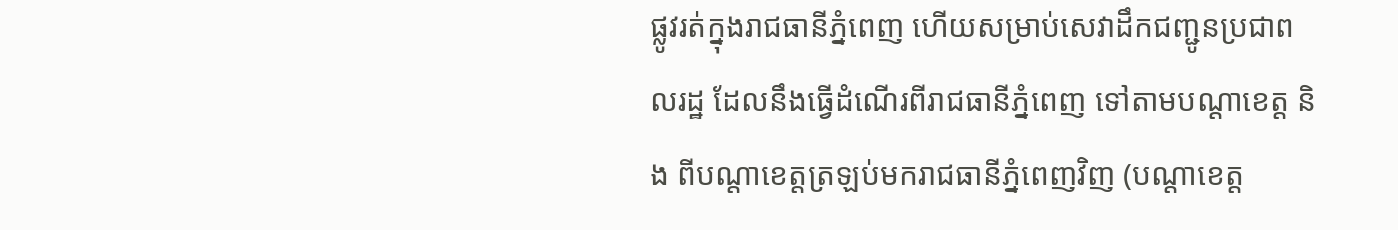ផ្លូវរត់ក្នុងរាជធានីភ្នំពេញ ហើយសម្រាប់សេវាដឹកជញ្ជូនប្រជាពលរដ្ឋ ដែលនឹងធ្វើដំណើរពីរាជធានីភ្នំពេញ ទៅតាមបណ្តាខេត្ត និង ពីបណ្តាខេត្តត្រឡប់មករាជធានីភ្នំពេញវិញ (បណ្តាខេត្ត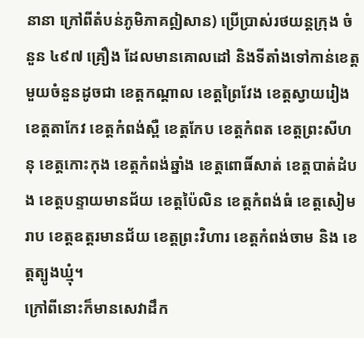នានា ក្រៅពីតំបន់ភូមិភាគឦសាន) ប្រើប្រាស់រថយន្តក្រុង ចំនួន ៤៩៧ គ្រឿង ដែលមានគោលដៅ និងទីតាំងទៅកាន់ខេត្តមួយចំនួនដូចជា ខេត្តកណ្ដាល ខេត្តព្រៃវែង ខេត្តស្វាយរៀង ខេត្តតាកែវ ខេត្តកំពង់ស្ពឺ ខេត្តកែប ខេត្តកំពត ខេត្តព្រះសីហនុ ខេត្តកោះកុង ខេត្តកំពង់ឆ្នាំង ខេត្តពោធិ៍សាត់ ខេត្តបាត់ដំបង ខេត្តបន្ទាយមានជ័យ ខេត្តប៉ៃលិន ខេត្តកំពង់ធំ ខេត្តសៀមរាប ខេត្តឧត្តរមានជ័យ ខេត្តព្រះវិហារ ខេត្តកំពង់ចាម និង ខេត្តត្បូងឃ្មុំ។
ក្រៅពីនោះក៏មានសេវាដឹក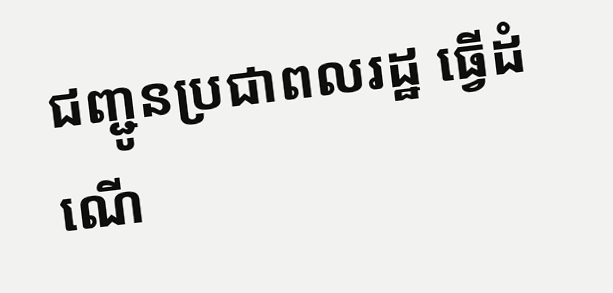ជញ្ជូនប្រជាពលរដ្ឋ ធ្វើដំណើ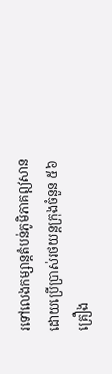រទៅលេងកម្សាន្តតំបន់ភូមិភាគឦសាន ដោយប្រើប្រាស់រថយន្តក្រុងចំនួន ៥៦ គ្រឿង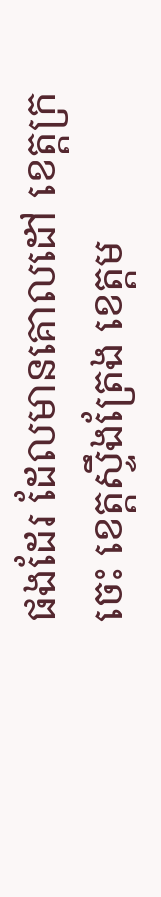ផងដែរ ដែលមានគោលដៅ ខេត្តក្រចេះ ខេត្តស្ទឹងត្រែង ខេត្តម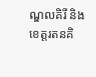ណ្ឌលគិរី និង ខេត្តរតនគិ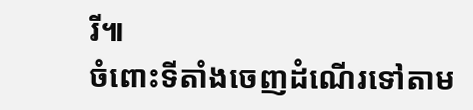រី៕
ចំពោះទីតាំងចេញដំណើរទៅតាម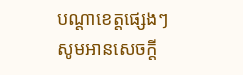បណ្ដាខេត្តផ្សេងៗ សូមអានសេចក្ដី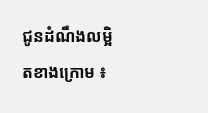ជូនដំណឹងលម្អិតខាងក្រោម ៖